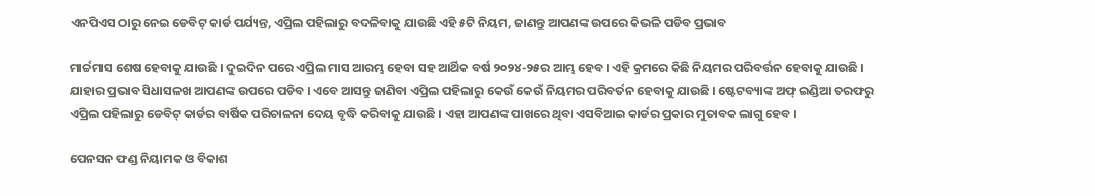ଏନପିଏସ ଠାରୁ ନେଇ ଡେବିଟ୍ କାର୍ଡ ପର୍ଯ୍ୟନ୍ତ, ଏପ୍ରିଲ ପହିଲାରୁ ବଦଳିବାକୁ ଯାଉଛି ଏହି ୫ଟି ନିୟମ, ଜାଣନ୍ତୁ ଆପଣଙ୍କ ଉପରେ କିଭଳି ପଡିବ ପ୍ରଭାବ

ମାର୍ଚ୍ଚମାସ ଶେଷ ହେବାକୁ ଯାଉଛି । ଦୁଇଦିନ ପରେ ଏପ୍ରିଲ ମାସ ଆରମ୍ଭ ହେବା ସହ ଆର୍ଥିକ ବର୍ଷ ୨୦୨୪-୨୫ର ଆମ୍ଭ ହେବ । ଏହି କ୍ରମରେ କିଛି ନିୟମର ପରିବର୍ତ୍ତନ ହେବାକୁ ଯାଉଛି । ଯାହାର ପ୍ରଭାବ ସିଧାସଳଖ ଆପଣଙ୍କ ଉପରେ ପଡିବ । ଏବେ ଆସନ୍ତୁ ଜାଣିବା ଏପ୍ରିଲ ପହିଲାରୁ କେଉଁ କେଉଁ ନିୟମର ପରିବର୍ତନ ହେବାକୁ ଯାଉଛି । ଷ୍ଟେଟବ୍ୟାଙ୍କ ଅଫ୍ ଇଣ୍ଡିଆ ତରଫରୁ ଏପ୍ରିଲ ପହିଲାରୁ ଡେବିଟ୍ କାର୍ଡର ବାର୍ଷିକ ପରିଚାଳନା ଦେୟ ବୃଦ୍ଧି କରିବାକୁ ଯାଉଛି । ଏହା ଆପଣଙ୍କ ପାଖରେ ଥିବା ଏସବିଆଇ କାର୍ଡର ପ୍ରକାର ମୁତାବକ ଲାଗୁ ହେବ ।

ପେନସନ ଫଣ୍ଡ ନିୟାମକ ଓ ବିକାଶ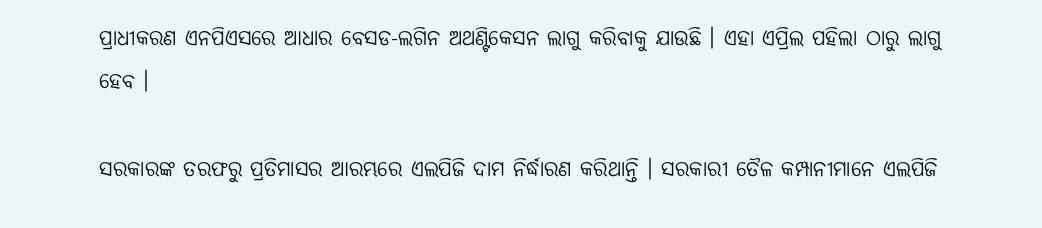ପ୍ରାଧୀକରଣ ଏନପିଏସରେ ଆଧାର ବେସଡ-ଲଗିନ ଅଥଣ୍ଟିକେସନ ଲାଗୁ କରିବାକୁ ଯାଉଛି । ଏହା ଏପ୍ରିଲ ପହିଲା ଠାରୁ ଲାଗୁ ହେବ ।

ସରକାରଙ୍କ ତରଫରୁ ପ୍ରତିମାସର ଆରମ୍ଭରେ ଏଲପିଜି ଦାମ ନିର୍ଦ୍ଧାରଣ କରିଥାନ୍ତି । ସରକାରୀ ତୈଳ କମ୍ପାନୀମାନେ ଏଲପିଜି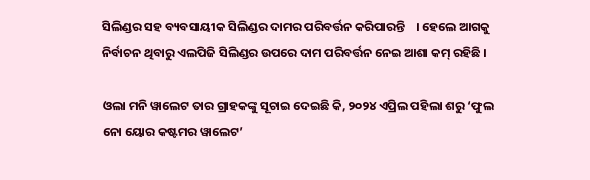ସିଲିଣ୍ଡର ସହ ବ୍ୟବସାୟୀକ ସିଲିଣ୍ଡର ଦାମର ପରିବର୍ତ୍ତନ କରିପାରନ୍ତି    । ହେଲେ ଆଗକୁ ନିର୍ବାଚନ ଥିବାରୁ ଏଲପିଜି ସିଲିଣ୍ଡର ଉପରେ ଦାମ ପରିବର୍ତ୍ତନ ନେଇ ଆଶା କମ୍ ରହିଛି ।

ଓଲା ମନି ୱାଲେଟ ତାର ଗ୍ରାହକଙ୍କୁ ସୂଚାଇ ଦେଇଛି କି, ୨୦୨୪ ଏପ୍ରିଲ ପହିଲା ଶରୁ ‘ଫୁଲ ନୋ ୟୋର କଷ୍ଟମର ୱାଲେଟ’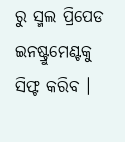ରୁ ସ୍ମଲ ପ୍ରିପେଡ ଇନଷ୍ଟ୍ରୁମେଣ୍ଟକୁ ସିଫ୍ଟ କରିବ ।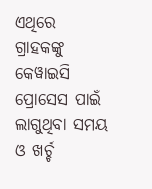ଏଥିରେ ଗ୍ରାହକଙ୍କୁ କେୱାଇସି ପ୍ରୋସେସ ପାଇଁ ଲାଗୁଥିବା ସମୟ ଓ ଖର୍ଚ୍ଚ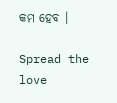କମ ହେବ ।

Spread the love